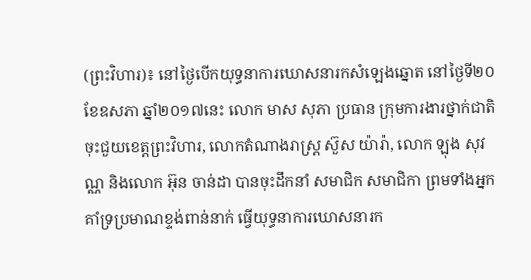(ព្រះវិហារ)៖ នៅថ្ងៃបើកយុទ្ធនាការឃោសនារកសំឡេងឆ្នោត នៅថ្ងៃទី២០ ខែឧសភា ឆ្នាំ២០១៧នេះ លោក មាស សុភា ប្រធាន ក្រុមការងារថ្នាក់ជាតិចុះជួយខេត្តព្រះវិហារ, លោកតំណាងរាស្ដ្រ ស៊ួស យ៉ារ៉ា, លោក ឡុង សុវណ្ណ និងលោក អ៊ុន ចាន់ដា បានចុះដឹកនាំ សមាជិក សមាជិកា ព្រមទាំងអ្នកគាំទ្រប្រមាណខ្ទង់ពាន់នាក់ ធ្វើយុទ្ធនាការឃោសនារក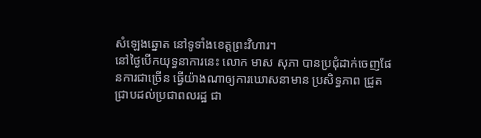សំឡេងឆ្នោត នៅទូទាំងខេត្តព្រះវិហារ។
នៅថ្ងៃបើកយុទ្ធនាការនេះ លោក មាស សុភា បានប្រជុំដាក់ចេញផែនការជាច្រើន ធ្វើយ៉ាងណាឲ្យការឃោសនាមាន ប្រសិទ្ធភាព ជ្រួតជ្រាបដល់ប្រជាពលរដ្ឋ ជា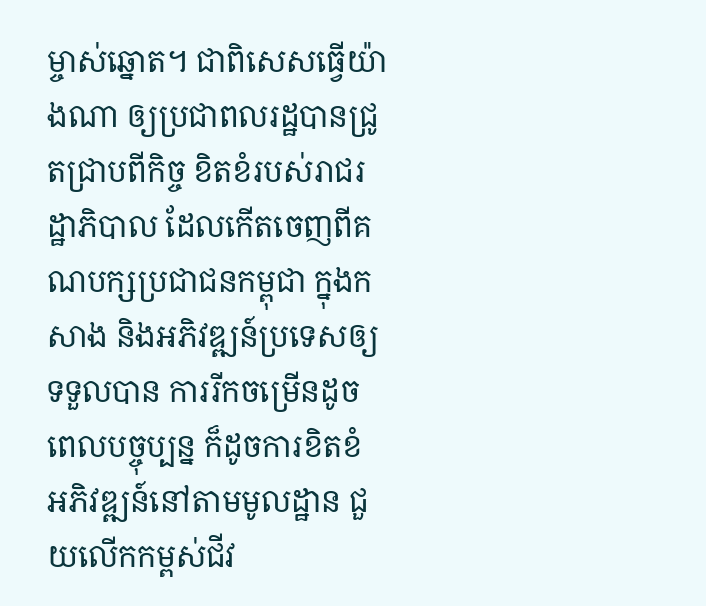ម្ចាស់ឆ្នោត។ ជាពិសេសធ្វើយ៉ាងណា ឲ្យប្រជាពលរដ្ឋបានជ្រូតជ្រាបពីកិច្ច ខិតខំរបស់រាជរដ្ឋាភិបាល ដែលកើតចេញពីគណបក្សប្រជាជនកម្ពុជា ក្នុងកសាង និងអភិវឌ្ឍន៍ប្រទេសឲ្យទទួលបាន ការរីកចម្រើនដូចពេលបច្ចុប្បន្ន ក៏ដូចការខិតខំ អភិវឌ្ឍន៍នៅតាមមូលដ្ឋាន ជួយលើកកម្ពស់ជីវ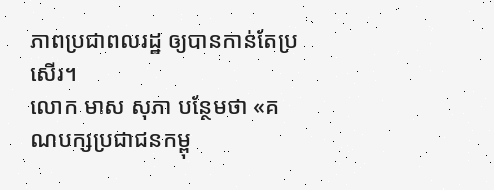ភាពប្រជាពលរដ្ឋ ឲ្យបានកាន់តែប្រសើរ។
លោក មាស សុភា បន្ថែមថា «គណបក្សប្រជាជនកម្ពុ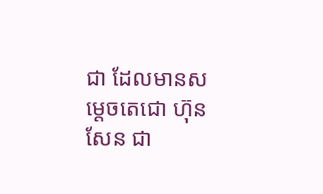ជា ដែលមានសម្តេចតេជោ ហ៊ុន សែន ជា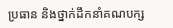ប្រធាន និងថ្នាក់ដឹកនាំគណបក្ស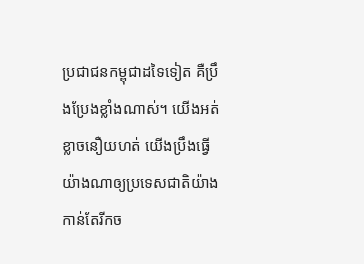ប្រជាជនកម្ពុជាដទៃទៀត គឺប្រឹងប្រែងខ្លាំងណាស់។ យើងអត់ខ្លាចនឿយហត់ យើងប្រឹងធ្វើយ៉ាងណាឲ្យប្រទេសជាតិយ៉ាងកាន់តែរីកច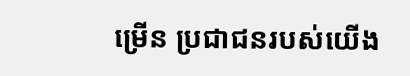ម្រើន ប្រជាជនរបស់យើង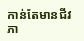កាន់តែមានជីវភា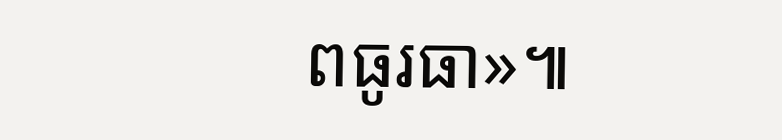ពធូរធា»៕